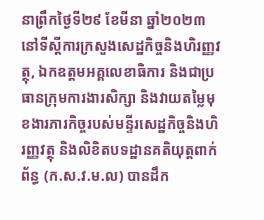នាព្រឹកថ្ងៃទី២៩ ខែមីនា ឆ្នាំ២០២៣ នៅទីស្ដីការក្រសួងសេដ្ឋកិច្ចនិងហិរញ្ញវត្ថុ, ឯកឧត្តមអគ្គលេខាធិការ និងជាប្រធានក្រុមការងារសិក្សា និងវាយតម្លៃមុខងារភារកិច្ចរបស់មន្ទីរសេដ្ឋកិច្ចនិងហិរញ្ញវត្ថុ និងលិខិតបទដ្ឋានគតិយុត្តពាក់ព័ន្ធ (ក.ស.វ.ម.ល) បានដឹក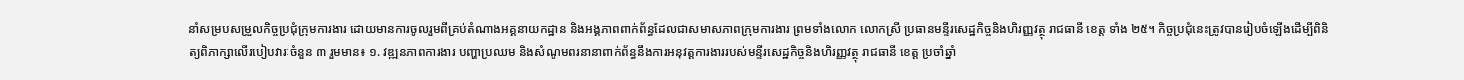នាំសម្របសម្រួលកិច្ចប្រជុំក្រុមការងារ ដោយមានការចូលរួមពីគ្រប់តំណាងអគ្គនាយកដ្ឋាន និងអង្គភាពពាក់ព័ន្ធដែលជាសមាសភាពក្រុមការងារ ព្រមទាំងលោក លោកស្រី ប្រធានមន្ទីរសេដ្ឋកិច្ចនិងហិរញ្ញវត្ថុ រាជធានី ខេត្ត ទាំង ២៥។ កិច្ចប្រជុំនេះត្រូវបានរៀបចំឡើងដើម្បីពិនិត្យពិភាក្សាលើរបៀបវារៈចំនួន ៣ រួមមាន៖ ១. វឌ្ឍនភាពការងារ បញ្ហាប្រឈម និងសំណូមពរនានាពាក់ព័ន្ធនឹងការអនុវត្តការងាររបស់មន្ទីរសេដ្ឋកិច្ចនិងហិរញ្ញវត្ថុ រាជធានី ខេត្ត ប្រចាំឆ្នាំ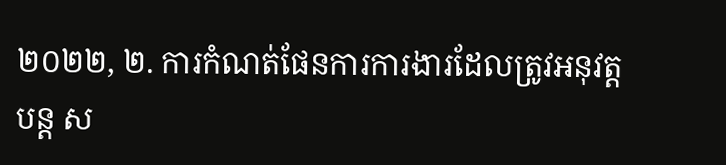២០២២, ២. ការកំណត់ផែនការការងារដែលត្រូវអនុវត្តបន្ត ស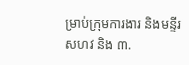ម្រាប់ក្រុមការងារ និងមន្ទីរ សហវ និង ៣.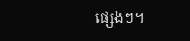ផ្សេងៗ។